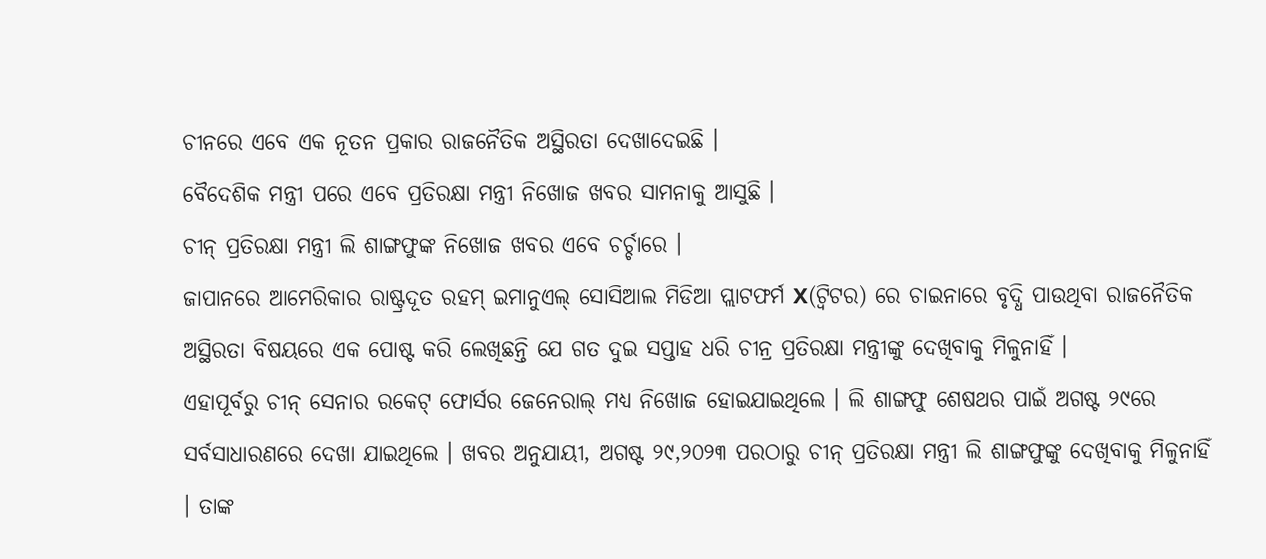ଚୀନରେ ଏବେ ଏକ ନୂତନ ପ୍ରକାର ରାଜନୈତିକ ଅସ୍ଥିରତା ଦେଖାଦେଇଛି ।
ବୈଦେଶିକ ମନ୍ତ୍ରୀ ପରେ ଏବେ ପ୍ରତିରକ୍ଷା ମନ୍ତ୍ରୀ ନିଖୋଜ ଖବର ସାମନାକୁ ଆସୁଛି ।
ଚୀନ୍ ପ୍ରତିରକ୍ଷା ମନ୍ତ୍ରୀ ଲି ଶାଙ୍ଗଫୁଙ୍କ ନିଖୋଜ ଖବର ଏବେ ଚର୍ଚ୍ଚାରେ ।
ଜାପାନରେ ଆମେରିକାର ରାଷ୍ଟ୍ରଦୂତ ରହମ୍ ଇମାନୁଏଲ୍ ସୋସିଆଲ ମିଡିଆ ପ୍ଲାଟଫର୍ମ X(ଟ୍ଵିଟର) ରେ ଚାଇନାରେ ବୃଦ୍ଧି ପାଉଥିବା ରାଜନୈତିକ ଅସ୍ଥିରତା ବିଷୟରେ ଏକ ପୋଷ୍ଟ କରି ଲେଖିଛନ୍ତି ଯେ ଗତ ଦୁଇ ସପ୍ତାହ ଧରି ଚୀନ୍ର ପ୍ରତିରକ୍ଷା ମନ୍ତ୍ରୀଙ୍କୁ ଦେଖିବାକୁ ମିଳୁନାହିଁ ।
ଏହାପୂର୍ବରୁ ଚୀନ୍ ସେନାର ରକେଟ୍ ଫୋର୍ସର ଜେନେରାଲ୍ ମଧ୍ୟ ନିଖୋଜ ହୋଇଯାଇଥିଲେ । ଲି ଶାଙ୍ଗଫୁ ଶେଷଥର ପାଇଁ ଅଗଷ୍ଟ ୨୯ରେ ସର୍ବସାଧାରଣରେ ଦେଖା ଯାଇଥିଲେ । ଖବର ଅନୁଯାୟୀ, ଅଗଷ୍ଟ ୨୯,୨୦୨୩ ପରଠାରୁ ଚୀନ୍ ପ୍ରତିରକ୍ଷା ମନ୍ତ୍ରୀ ଲି ଶାଙ୍ଗଫୁଙ୍କୁ ଦେଖିବାକୁ ମିଳୁନାହିଁ । ତାଙ୍କ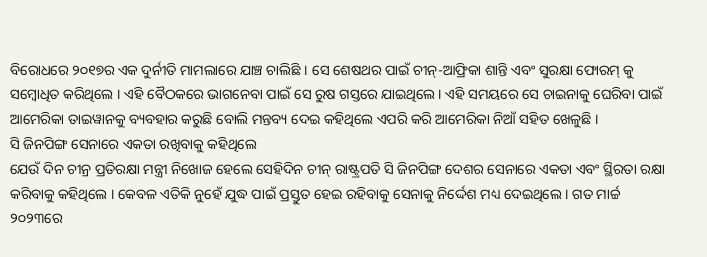ବିରୋଧରେ ୨୦୧୭ର ଏକ ଦୁର୍ନୀତି ମାମଲାରେ ଯାଞ୍ଚ ଚାଲିଛି । ସେ ଶେଷଥର ପାଇଁ ଚୀନ୍-ଆଫ୍ରିକା ଶାନ୍ତି ଏବଂ ସୁରକ୍ଷା ଫୋରମ୍ କୁ ସମ୍ବୋଧିତ କରିଥିଲେ । ଏହି ବୈଠକରେ ଭାଗନେବା ପାଇଁ ସେ ରୁଷ ଗସ୍ତରେ ଯାଇଥିଲେ। ଏହି ସମୟରେ ସେ ଚାଇନାକୁ ଘେରିବା ପାଇଁ ଆମେରିକା ତାଇୱାନକୁ ବ୍ୟବହାର କରୁଛି ବୋଲି ମନ୍ତବ୍ୟ ଦେଇ କହିଥିଲେ ଏପରି କରି ଆମେରିକା ନିଆଁ ସହିତ ଖେଳୁଛି ।
ସି ଜିନପିଙ୍ଗ ସେନାରେ ଏକତା ରଖିବାକୁ କହିଥିଲେ
ଯେଉଁ ଦିନ ଚୀନ୍ର ପ୍ରତିରକ୍ଷା ମନ୍ତ୍ରୀ ନିଖୋଜ ହେଲେ ସେହିଦିନ ଚୀନ୍ ରାଷ୍ଟ୍ରପତି ସି ଜିନପିଙ୍ଗ ଦେଶର ସେନାରେ ଏକତା ଏବଂ ସ୍ଥିରତା ରକ୍ଷା କରିବାକୁ କହିଥିଲେ । କେବଳ ଏତିକି ନୁହେଁ ଯୁଦ୍ଧ ପାଇଁ ପ୍ରସ୍ତୁତ ହେଇ ରହିବାକୁ ସେନାକୁ ନିର୍ଦ୍ଦେଶ ମଧ୍ୟ ଦେଇଥିଲେ । ଗତ ମାର୍ଚ୍ଚ ୨୦୨୩ରେ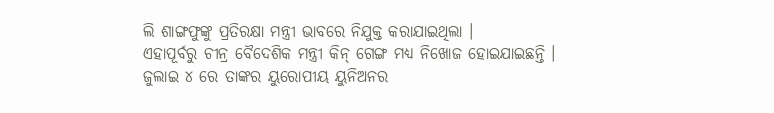ଲି ଶାଙ୍ଗଫୁଙ୍କୁ ପ୍ରତିରକ୍ଷା ମନ୍ତ୍ରୀ ଭାବରେ ନିଯୁକ୍ତ କରାଯାଇଥିଲା ।
ଏହାପୂର୍ବରୁ ଚୀନ୍ର ବୈଦେଶିକ ମନ୍ତ୍ରୀ କିନ୍ ଗେଙ୍ଗ ମଧ୍ୟ ନିଖୋଜ ହୋଇଯାଇଛନ୍ତି ।
ଜୁଲାଇ ୪ ରେ ତାଙ୍କର ୟୁରୋପୀୟ ୟୁନିଅନର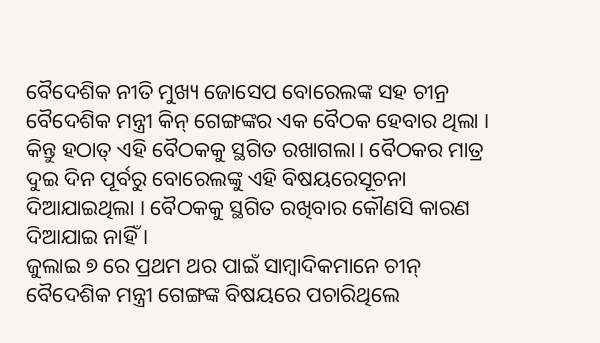ବୈଦେଶିକ ନୀତି ମୁଖ୍ୟ ଜୋସେପ ବୋରେଲଙ୍କ ସହ ଚୀନ୍ର ବୈଦେଶିକ ମନ୍ତ୍ରୀ କିନ୍ ଗେଙ୍ଗଙ୍କର ଏକ ବୈଠକ ହେବାର ଥିଲା । କିନ୍ତୁ ହଠାତ୍ ଏହି ବୈଠକକୁ ସ୍ଥଗିତ ରଖାଗଲା। ବୈଠକର ମାତ୍ର ଦୁଇ ଦିନ ପୂର୍ବରୁ ବୋରେଲଙ୍କୁ ଏହି ବିଷୟରେସୂଚନା ଦିଆଯାଇଥିଲା । ବୈଠକକୁ ସ୍ଥଗିତ ରଖିବାର କୌଣସି କାରଣ ଦିଆଯାଇ ନାହିଁ ।
ଜୁଲାଇ ୭ ରେ ପ୍ରଥମ ଥର ପାଇଁ ସାମ୍ବାଦିକମାନେ ଚୀନ୍ ବୈଦେଶିକ ମନ୍ତ୍ରୀ ଗେଙ୍ଗଙ୍କ ବିଷୟରେ ପଚାରିଥିଲେ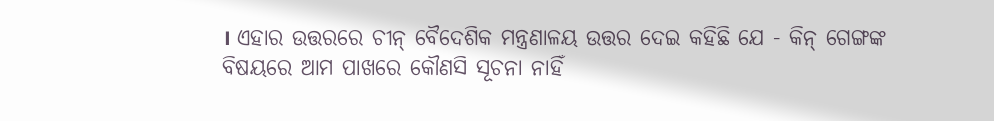। ଏହାର ଉତ୍ତରରେ ଚୀନ୍ ବୈଦେଶିକ ମନ୍ତ୍ରଣାଳୟ ଉତ୍ତର ଦେଇ କହିଛି ଯେ - କିନ୍ ଗେଙ୍ଗଙ୍କ ବିଷୟରେ ଆମ ପାଖରେ କୌଣସି ସୂଚନା ନାହିଁ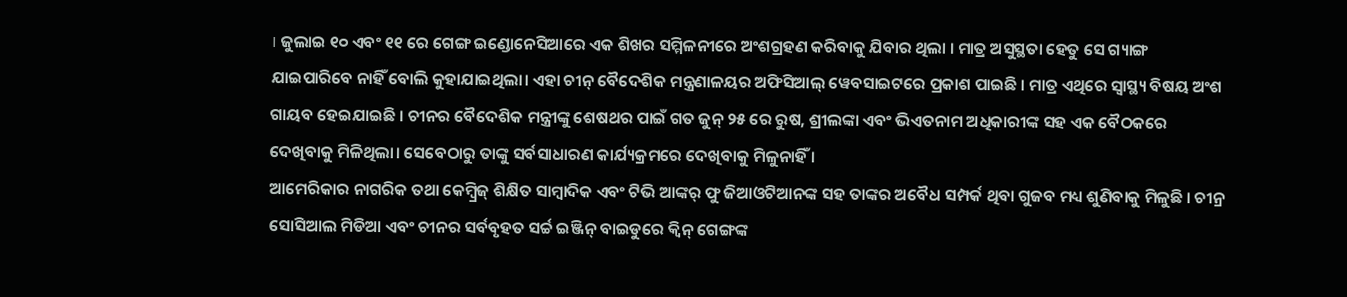। ଜୁଲାଇ ୧୦ ଏବଂ ୧୧ ରେ ଗେଙ୍ଗ ଇଣ୍ଡୋନେସିଆରେ ଏକ ଶିଖର ସମ୍ମିଳନୀରେ ଅଂଶଗ୍ରହଣ କରିବାକୁ ଯିବାର ଥିଲା । ମାତ୍ର ଅସୁସ୍ଥତା ହେତୁ ସେ ଗ୍ୟାଙ୍ଗ ଯାଇପାରିବେ ନାହିଁ ବୋଲି କୁହାଯାଇଥିଲା। ଏହା ଚୀନ୍ ବୈଦେଶିକ ମନ୍ତ୍ରଣାଳୟର ଅଫିସିଆଲ୍ ୱେବସାଇଟରେ ପ୍ରକାଶ ପାଇଛି । ମାତ୍ର ଏଥିରେ ସ୍ୱାସ୍ଥ୍ୟ ବିଷୟ ଅଂଶ ଗାୟବ ହେଇଯାଇଛି । ଚୀନର ବୈଦେଶିକ ମନ୍ତ୍ରୀଙ୍କୁ ଶେଷଥର ପାଇଁ ଗତ ଜୁନ୍ ୨୫ ରେ ରୁଷ, ଶ୍ରୀଲଙ୍କା ଏବଂ ଭିଏତନାମ ଅଧିକାରୀଙ୍କ ସହ ଏକ ବୈଠକରେ ଦେଖିବାକୁ ମିଳିଥିଲା। ସେବେଠାରୁ ତାଙ୍କୁ ସର୍ବସାଧାରଣ କାର୍ଯ୍ୟକ୍ରମରେ ଦେଖିବାକୁ ମିଳୁନାହିଁ ।
ଆମେରିକାର ନାଗରିକ ତଥା କେମ୍ବ୍ରିଜ୍ ଶିକ୍ଷିତ ସାମ୍ବାଦିକ ଏବଂ ଟିଭି ଆଙ୍କର୍ ଫୁ ଜିଆଓଟିଆନଙ୍କ ସହ ତାଙ୍କର ଅବୈଧ ସମ୍ପର୍କ ଥିବା ଗୁଜବ ମଧ୍ୟ ଶୁଣିବାକୁ ମିଳୁଛି । ଚୀନ୍ର ସୋସିଆଲ ମିଡିଆ ଏବଂ ଚୀନର ସର୍ବବୃହତ ସର୍ଚ୍ଚ ଇଞ୍ଜିନ୍ ବାଇଡୁରେ କ୍ୱିନ୍ ଗେଙ୍ଗଙ୍କ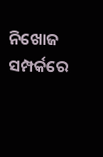ନିଖୋଜ ସମ୍ପର୍କରେ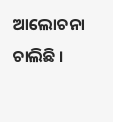ଆଲୋଚନା ଚାଲିଛି ।